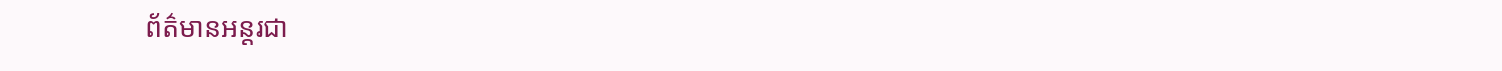ព័ត៌មានអន្តរជា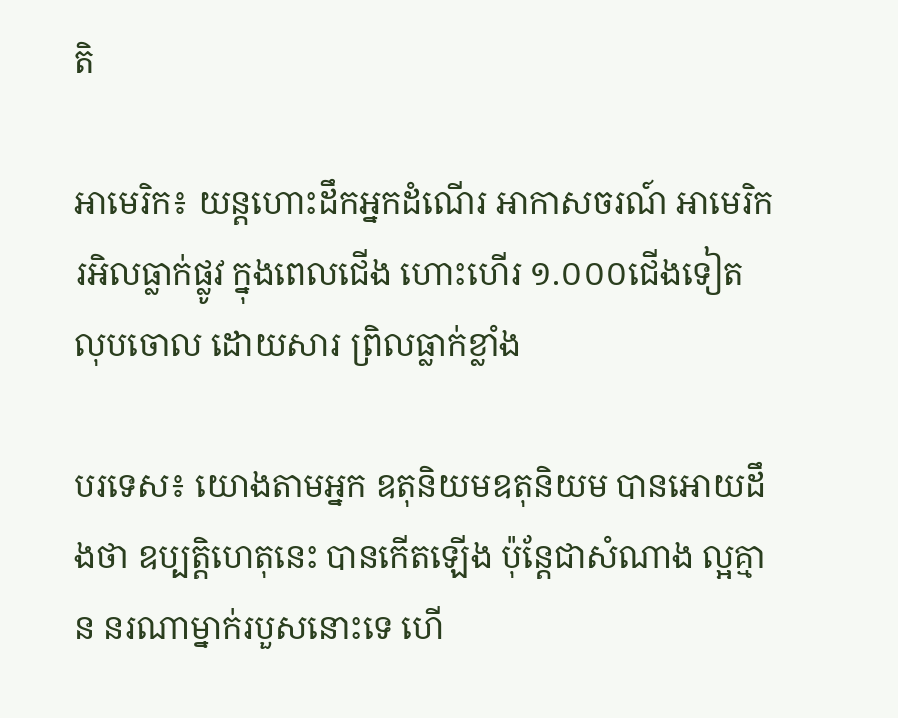តិ

អាមេរិក៖ យន្តហោះដឹកអ្នកដំណើរ អាកាសចរណ៍ អាមេរិក រអិលធ្លាក់ផ្លូវ ក្នុងពេលជើង ហោះហើរ ១.០០០ជើងទៀត លុបចោល ដោយសារ ព្រិលធ្លាក់ខ្លាំង

បរទេស៖ យោងតាមអ្នក ឧតុនិយមឧតុនិយម បានអោយដឹងថា ឧប្បត្តិហេតុនេះ បានកើតឡើង ប៉ុន្តែជាសំណាង ល្អគ្មាន នរណាម្នាក់របួសនោះទេ ហើ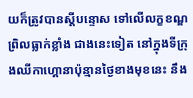យក៏ត្រូវបានស្តីបន្ទោស ទៅលើលក្ខខណ្ឌព្រិលធ្លាក់ខ្លាំង ជាងនេះទៀត នៅក្នុងទីក្រុងឈីកាហ្គោនាប៉ុន្មានថ្ងៃខាងមុខនេះ នឹង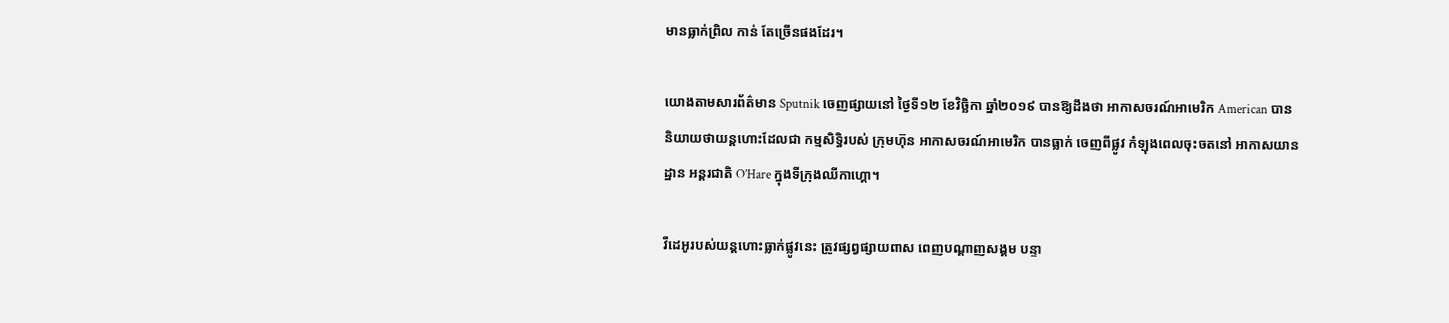មានធ្លាក់ព្រិល កាន់ តែច្រើនផងដែរ។

យោងតាមសារព័ត៌មាន Sputnik ចេញផ្សាយនៅ ថ្ងៃទី១២ ខែវិច្ឆិកា ឆ្នាំ២០១៩ បានឱ្យដឹងថា អាកាសចរណ៍អាមេរិក American បាននិយាយថាយន្តហោះដែលជា កម្មសិទ្ធិរបស់ ក្រុមហ៊ុន អាកាសចរណ៍អាមេរិក បានធ្លាក់ ចេញពីផ្លូវ កំឡុងពេលចុះចតនៅ អាកាសយានដ្ឋាន អន្តរជាតិ O’Hare ក្នុងទីក្រុងឈីកាហ្គោ។

វីដេអូរបស់យន្តហោះធ្លាក់ផ្លូវនេះ ត្រូវផ្សព្វផ្សាយពាស ពេញបណ្តាញសង្គម បន្ទា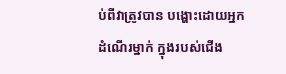ប់ពីវាត្រូវបាន បង្ហោះដោយអ្នកដំណើរម្នាក់ ក្នុងរបស់ជើង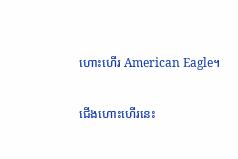ហោះហើរ American Eagle។

ជើងហោះហើរនេះ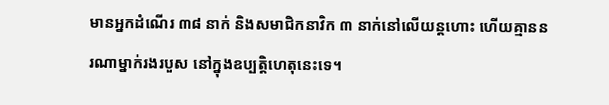មានអ្នកដំណើរ ៣៨ នាក់ និងសមាជិកនាវិក ៣ នាក់នៅលើយន្តហោះ ហើយគ្មាននរណាម្នាក់រងរបួស នៅក្នុងឧប្បត្តិហេតុនេះទេ។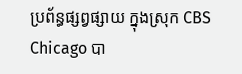ប្រព័ន្ធផ្សព្វផ្សាយ ក្នុងស្រុក CBS Chicago បា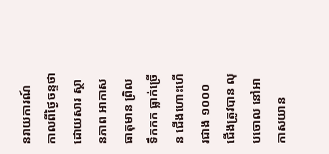នរាយការណ៍ កាលពីថ្ងៃចន្ទថា ដោយសារ ស្ថានភាព អាកាសធាតុមាន ព្រិលទឹកកក ធ្លាក់ច្រើន ជើងហោះហើរជាង ១០០០ ជើងត្រូវបាន លុបចោល នៅអាកាសយាន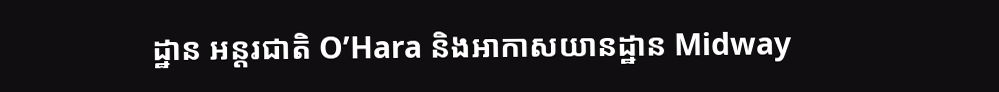ដ្ឋាន អន្តរជាតិ O’Hara និងអាកាសយានដ្ឋាន Midway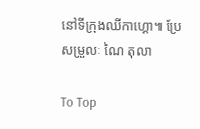នៅទីក្រុងឈីកាហ្គោ៕ ប្រែសម្រួលៈ ណៃ តុលា

To Top